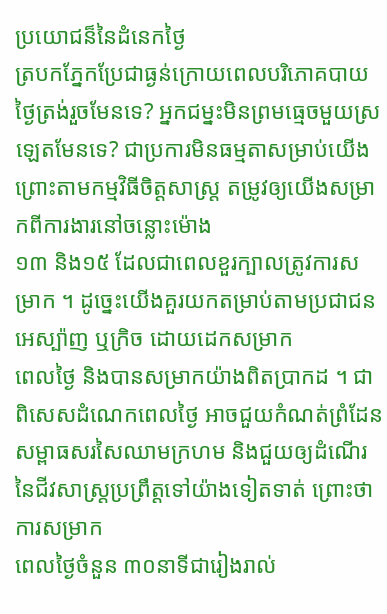ប្រយោជន៏នៃដំនេកថ្ងៃ
ត្របកភ្នែកប្រែជាធ្ងន់ក្រោយពេលបរិភោគបាយថ្ងៃត្រង់រួចមែនទេ? អ្នកជម្នះមិនព្រមធ្មេចមួយស្រឡេតមែនទេ? ជាប្រការមិនធម្មតាសម្រាប់យើង ព្រោះតាមកម្មវិធីចិត្តសាស្ត្រ តម្រូវឲ្យយើងសម្រាកពីការងារនៅចន្លោះម៉ោង
១៣ និង១៥ ដែលជាពេលខួរក្បាលត្រូវការសម្រាក ។ ដូច្នេះយើងគួរយកតម្រាប់តាមប្រជាជនអេស្ប៉ាញ ឬក្រិច ដោយដេកសម្រាក
ពេលថ្ងៃ និងបានសម្រាកយ៉ាងពិតប្រាកដ ។ ជាពិសេសដំណេកពេលថ្ងៃ អាចជួយកំណត់ព្រំដែនសម្ពាធសរសៃឈាមក្រហម និងជួយឲ្យដំណើរនៃជីវសាស្ត្រប្រព្រឹត្តទៅយ៉ាងទៀតទាត់ ព្រោះថាការសម្រាក
ពេលថ្ងៃចំនួន ៣០នាទីជារៀងរាល់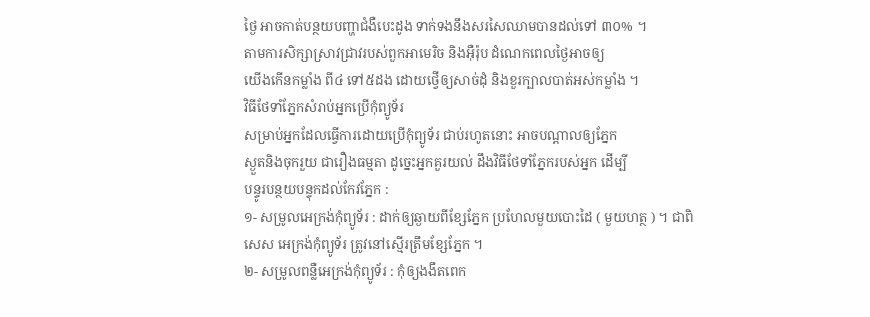ថ្ងៃ អាចកាត់បន្ថយបញ្ហាជំងឺបេះដូង ទាក់ទងនឹងសរសៃឈាមបានដល់ទៅ ៣០% ។
តាមការសិក្សាស្រាវជ្រាវរបស់ពួកអាមេរិច និងអ៊ឺរ៉ុប ដំណេកពេលថ្ងៃអាចឲ្យ
យើងកើនកម្លាំង ពី៤ ទៅ៥ដង ដោយថ្វើឲ្យសាច់ដុំ និងខួរក្បាលបាត់អស់កម្លាំង ។
វិធីថែទាំភ្នែកសំរាប់អ្នកប្រើកុំព្យូទ័រ
សម្រាប់អ្នកដែលធ្វើការដោយប្រើកុំព្យូទ័រ ជាប់រហូតនោះ អាចបណ្តាលឲ្យភ្នែក
ស្ងួតនិងចុករួយ ជារឿងធម្មតា ដូច្នេះអ្នកគួរយល់ ដឹងវិធីថែទាំភ្នែករបស់អ្នក ដើម្បី
បន្ទូរបន្ថយបន្ទុកដល់កែវភ្នែក :
១- សម្រូលអេក្រង់កុំព្យូទ័រ : ដាក់ឲ្យឆ្ងាយពីខ្សែភ្នែក ប្រហែលមួយបោះដៃ ( មួយហត្ថ ) ។ ជាពិសេស អេក្រង់កុំព្យូទ័រ ត្រូវនៅស្មើរត្រឹមខ្សែភ្នែក ។
២- សម្រូលពន្លឺអេក្រង់កុំព្យូទ័រ : កុំឲ្យងងឹតពេក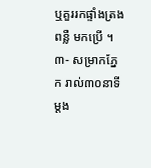ឬគួររកផ្ទាំងត្រងពន្លឺ មកប្រើ ។
៣- សម្រាកភ្នែក រាល់៣០នាទីម្តង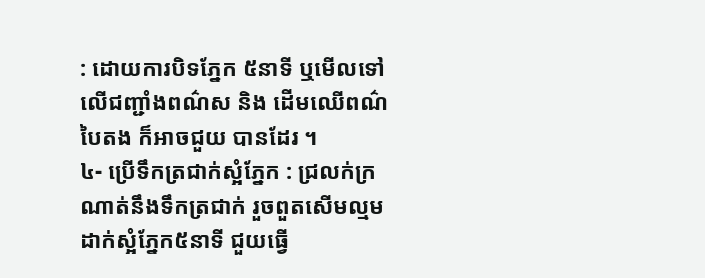: ដោយការបិទភ្នែក ៥នាទី ឬមើលទៅលើជញ្ជាំងពណ៌ស និង ដើមឈើពណ៌បៃតង ក៏អាចជួយ បានដែរ ។
៤- ប្រើទឹកត្រជាក់ស្អំភ្នែក : ជ្រលក់ក្រណាត់នឹងទឹកត្រជាក់ រួចពួតសើមល្មម ដាក់ស្អំភ្នែក៥នាទី ជួយធ្វើ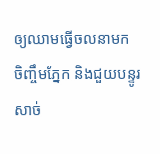ឲ្យឈាមធ្វើចលនាមក ចិញ្ចឹមភ្នែក និងជួយបន្ទូរសាច់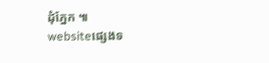ដុំភ្នែក ៕
websiteផ្សេងទ